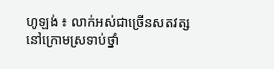ហូឡង់ ៖ លាក់អស់ជាច្រើនសតវត្ស នៅក្រោមស្រទាប់ថ្នាំ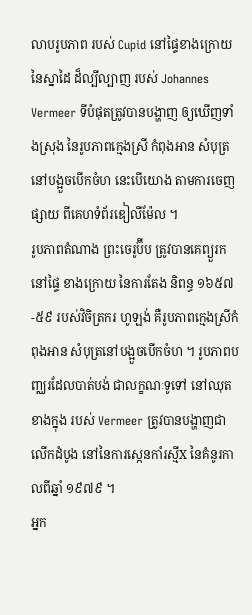លាបរូបភាព របស់ Cupid នៅផ្ទៃខាងក្រោយ នៃស្នាដៃ ដ៏ល្បីល្បាញ របស់ Johannes Vermeer ទីបំផុតត្រូវបានបង្ហាញ ឲ្យឃើញទាំងស្រុង នៃរូបភាពក្មេងស្រី កំពុងអាន សំបុត្រនៅបង្អួចបើកចំហ នេះបើយោង តាមការចេញផ្សាយ ពីគេហទំព័រឌៀលីម៉ែល ។
រូបភាពតំណាង ព្រះចេរូប៊ីប ត្រូវបានគេព្យួរកនៅផ្ទៃ ខាងក្រោយ នៃការតែង និពន្ធ ១៦៥៧-៥៩ របស់វិចិត្រករ ហូឡង់ គឺរូបភាពក្មេងស្រីកំពុងអាន សំបុត្រនៅបង្អួចបើកចំហ ។ រូបភាពបញ្ឈរដែលបាត់បង់ ជាលក្ខណៈទូទៅ នៅឈុតខាងក្នុង របស់ Vermeer ត្រូវបានបង្ហាញជាលើកដំបូង នៅនៃការស្កេនកាំរស្មីX នៃគំនូរកាលពីឆ្នាំ ១៩៧៩ ។
អ្នក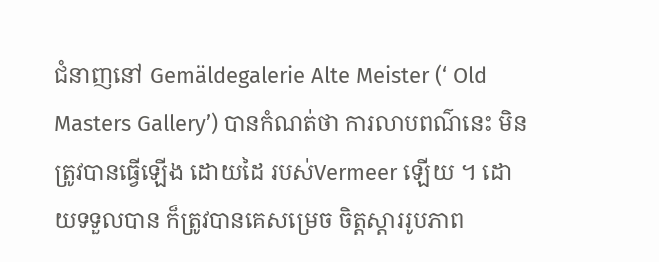ជំនាញនៅ Gemäldegalerie Alte Meister (‘ Old Masters Gallery’) បានកំណត់ថា ការលាបពណ៌នេះ មិនត្រូវបានធ្វើឡើង ដោយដៃ របស់Vermeer ឡើយ ។ ដោយទទួលបាន ក៏ត្រូវបានគេសម្រេច ចិត្តស្តាររូបភាព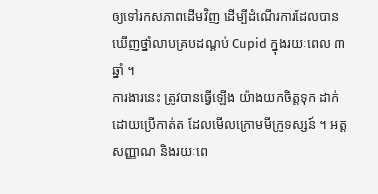ឲ្យទៅរកសភាពដើមវិញ ដើម្បីដំណើរការដែលបានឃើញថ្នាំលាបគ្របដណ្តប់ Cupid ក្នុងរយៈពេល ៣ឆ្នាំ ។
ការងារនេះ ត្រូវបានធ្វើឡើង យ៉ាងយកចិត្តទុក ដាក់ដោយប្រើកាត់ត ដែលមើលក្រោមមីក្រូទស្សន៍ ។ អត្តសញ្ញាណ និងរយៈពេ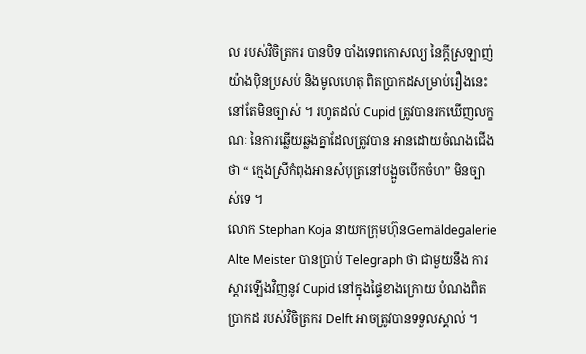ល របស់វិចិត្រករ បានបិទ បាំងទេពកោសល្យ នៃក្តីស្រឡាញ់យ៉ាងប៉ិនប្រសប់ និងមូលហេតុ ពិតប្រាកដសម្រាប់រឿងនេះ នៅតែមិនច្បាស់ ។ រហូតដល់ Cupid ត្រូវបានរកឃើញលក្ខណៈ នៃការឆ្លើយឆ្លងគ្នាដែលត្រូវបាន អានដោយចំណងជើងថា “ ក្មេងស្រីកំពុងអានសំបុត្រនៅបង្អួចបើកចំហ” មិនច្បាស់ទេ ។
លោក Stephan Koja នាយកក្រុមហ៊ុនGemäldegalerie Alte Meister បានប្រាប់ Telegraph ថា ជាមួយនឹង ការស្តារឡើងវិញនូវ Cupid នៅក្នុងផ្ទៃខាងក្រោយ បំណងពិតប្រាកដ របស់វិចិត្រករ Delft អាចត្រូវបានទទួលស្គាល់ ។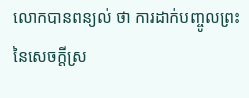លោកបានពន្យល់ ថា ការដាក់បញ្ចូលព្រះ នៃសេចក្តីស្រ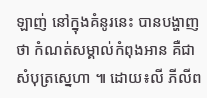ឡាញ់ នៅក្នុងគំនូរនេះ បានបង្ហាញថា កំណត់សម្គាល់កំពុងអាន គឺជាសំបុត្រស្នេហា ៕ ដោយ៖លី ភីលីព